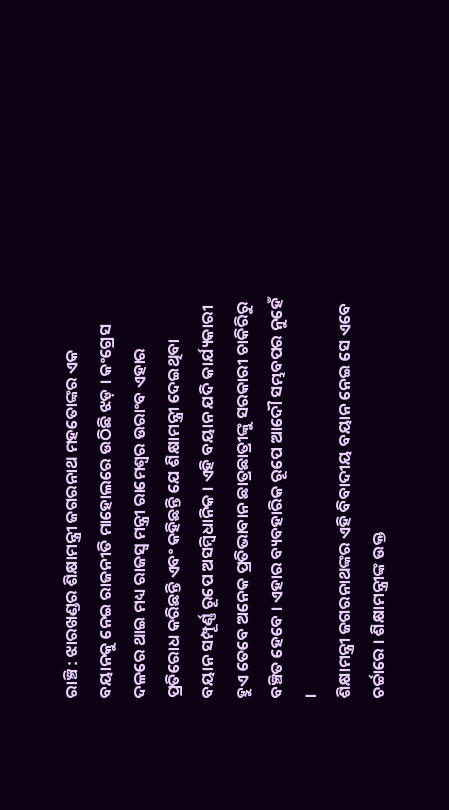ରାଞ୍ଚି : ଝାରଖଣ୍ଡର ଶିକ୍ଷାମନ୍ତ୍ରୀ ଜଗରନାଥ ମହତୋଙ୍କର ଏକ ବୟାନକୁ ନେଇ ରାଜନୀତି ମାହୋଲରେ ଉଠିଛି ଝଡ଼ । କଂଗ୍ରେସ ଦଳରେ ଥାଇ ମଧ୍ୟ ରାଜସ୍ୱ ମନ୍ତ୍ରୀ ରାମେଶ୍ୱର ଉରାଂବ ଏହାର ପ୍ରତିରୋଧ କରିଛନ୍ତି ଏବଂ କହିଛନ୍ତି ଯେ ଶିକ୍ଷାମନ୍ତ୍ରୀ ଦେଇଥିବା ବୟାନ ସମ୍ପୂର୍ଣ୍ଣ ରୂପେ ଅସମ୍ୱିଧାନିକ । ଏହି ବୟାନ ଯଦି କାର୍ଯ୍ୟକାରୀ ହୁଏ ତେବେ ଅନେକ ପ୍ରତିଭାବାନ ଛାତ୍ରଛାତ୍ରୀଙ୍କୁ ସରକାରୀ ଚାକିରିରୁ ବଞ୍ଚିତ ହେବେ । ଏହାର ବ୍ୟବହାରିକ ରୂପେ ଆଦୌ ସମ୍ଭବପର ନୁହେଁ ।
ଶିକ୍ଷାମନ୍ତ୍ରୀ ଜଗରନାଥଙ୍କର ଏହି ବିବାଦୀୟ ବୟାନ ନେଇ ସେ ଏବେ ଚର୍ଚ୍ଚାରେ । ଶିକ୍ଷାମନ୍ତ୍ରୀଙ୍କ ଉକ୍ତ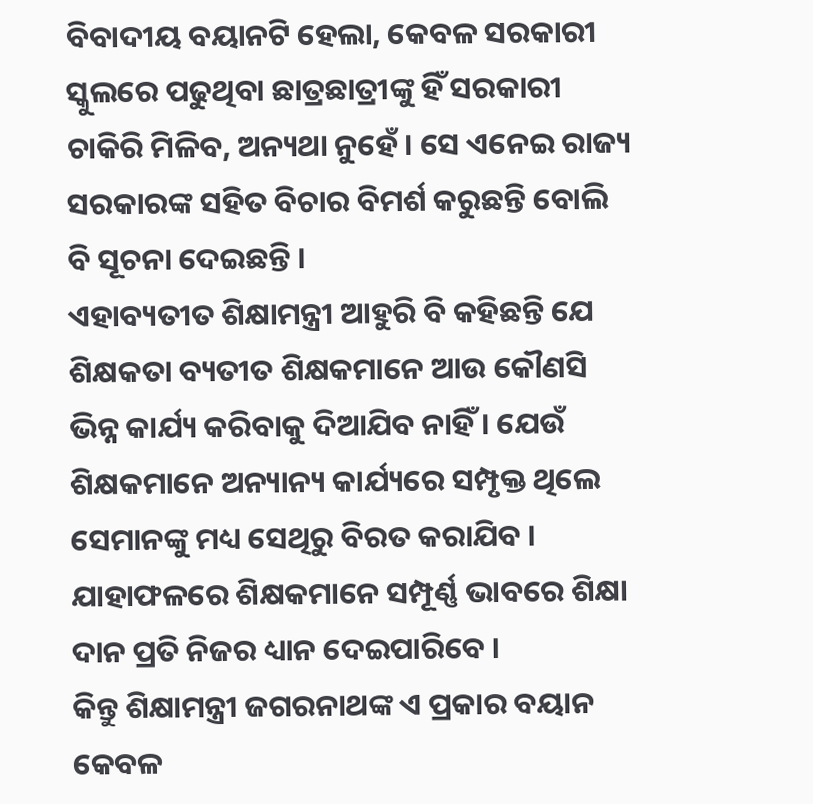ବିବାଦୀୟ ବୟାନଟି ହେଲା, କେବଳ ସରକାରୀ ସ୍କୁଲରେ ପଢୁଥିବା ଛାତ୍ରଛାତ୍ରୀଙ୍କୁ ହିଁ ସରକାରୀ ଚାକିରି ମିଳିବ, ଅନ୍ୟଥା ନୁହେଁ । ସେ ଏନେଇ ରାଜ୍ୟ ସରକାରଙ୍କ ସହିତ ବିଚାର ବିମର୍ଶ କରୁଛନ୍ତି ବୋଲି ବି ସୂଚନା ଦେଇଛନ୍ତି ।
ଏହାବ୍ୟତୀତ ଶିକ୍ଷାମନ୍ତ୍ରୀ ଆହୁରି ବି କହିଛନ୍ତି ଯେ ଶିକ୍ଷକତା ବ୍ୟତୀତ ଶିକ୍ଷକମାନେ ଆଉ କୌଣସି ଭିନ୍ନ କାର୍ଯ୍ୟ କରିବାକୁ ଦିଆଯିବ ନାହିଁ । ଯେଉଁ ଶିକ୍ଷକମାନେ ଅନ୍ୟାନ୍ୟ କାର୍ଯ୍ୟରେ ସମ୍ପୃକ୍ତ ଥିଲେ ସେମାନଙ୍କୁ ମଧ୍ୟ ସେଥିରୁ ବିରତ କରାଯିବ । ଯାହାଫଳରେ ଶିକ୍ଷକମାନେ ସମ୍ପୂର୍ଣ୍ଣ ଭାବରେ ଶିକ୍ଷା ଦାନ ପ୍ରତି ନିଜର ଧ୍ୟାନ ଦେଇପାରିବେ ।
କିନ୍ତୁ ଶିକ୍ଷାମନ୍ତ୍ରୀ ଜଗରନାଥଙ୍କ ଏ ପ୍ରକାର ବୟାନ କେବଳ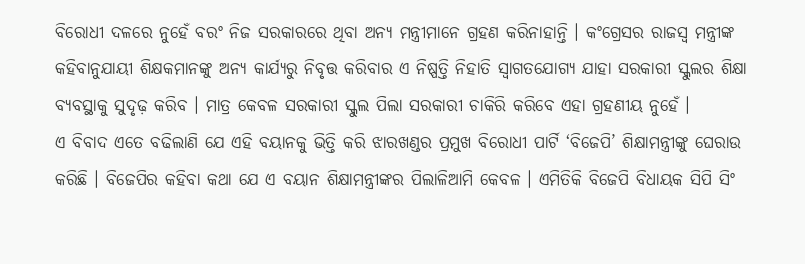ବିରୋଧୀ ଦଳରେ ନୁହେଁ ବରଂ ନିଜ ସରକାରରେ ଥିବା ଅନ୍ୟ ମନ୍ତ୍ରୀମାନେ ଗ୍ରହଣ କରିନାହାନ୍ତି । କଂଗ୍ରେସର ରାଜସ୍ୱ ମନ୍ତ୍ରୀଙ୍କ କହିବାନୁଯାୟୀ ଶିକ୍ଷକମାନଙ୍କୁ ଅନ୍ୟ କାର୍ଯ୍ୟରୁ ନିବୃତ୍ତ କରିବାର ଏ ନିଷ୍ପତ୍ତି ନିହାତି ସ୍ୱାଗତଯୋଗ୍ୟ ଯାହା ସରକାରୀ ସ୍କୁଲର ଶିକ୍ଷା ବ୍ୟବସ୍ଥାକୁ ସୁଦୃଢ଼ କରିବ । ମାତ୍ର କେବଳ ସରକାରୀ ସ୍କୁଲ ପିଲା ସରକାରୀ ଚାକିରି କରିବେ ଏହା ଗ୍ରହଣୀୟ ନୁହେଁ ।
ଏ ବିବାଦ ଏତେ ବଢିଲାଣି ଯେ ଏହି ବୟାନକୁ ଭିତ୍ତି କରି ଝାରଖଣ୍ଡର ପ୍ରମୁଖ ବିରୋଧୀ ପାର୍ଟି ‘ବିଜେପି’ ଶିକ୍ଷାମନ୍ତ୍ରୀଙ୍କୁ ଘେରାଉ କରିଛି । ବିଜେପିର କହିବା କଥା ଯେ ଏ ବୟାନ ଶିକ୍ଷାମନ୍ତ୍ରୀଙ୍କର ପିଲାଳିଆମି କେବଳ । ଏମିତିକି ବିଜେପି ବିଧାୟକ ସିପି ସିଂ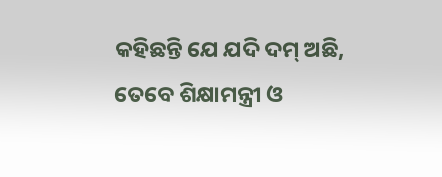କହିଛନ୍ତି ଯେ ଯଦି ଦମ୍ ଅଛି, ତେବେ ଶିକ୍ଷାମନ୍ତ୍ରୀ ଓ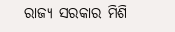ରାଜ୍ୟ ସରକାର ମିଶି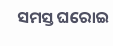ସମସ୍ତ ଘରୋଇ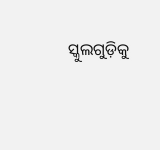ସ୍କୁଲଗୁଡ଼ିକୁ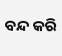ବନ୍ଦ କରି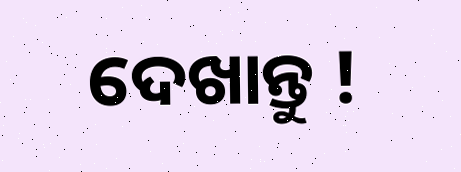ଦେଖାନ୍ତୁ !